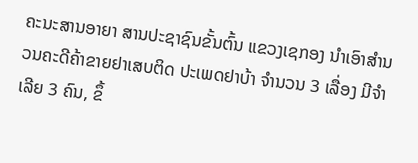ຄະນະສານອາຍາ ສານປະຊາຊົນຂັ້ນຕົ້ນ ແຂວງເຊກອງ ນຳເອົາສຳນວນຄະດີຄ້າຂາຍຢາເສບຕິດ ປະເພດຢາບ້າ ຈຳນວນ 3 ເລື່ອງ ມີຈຳເລີຍ 3 ຄົນ, ຂຶ້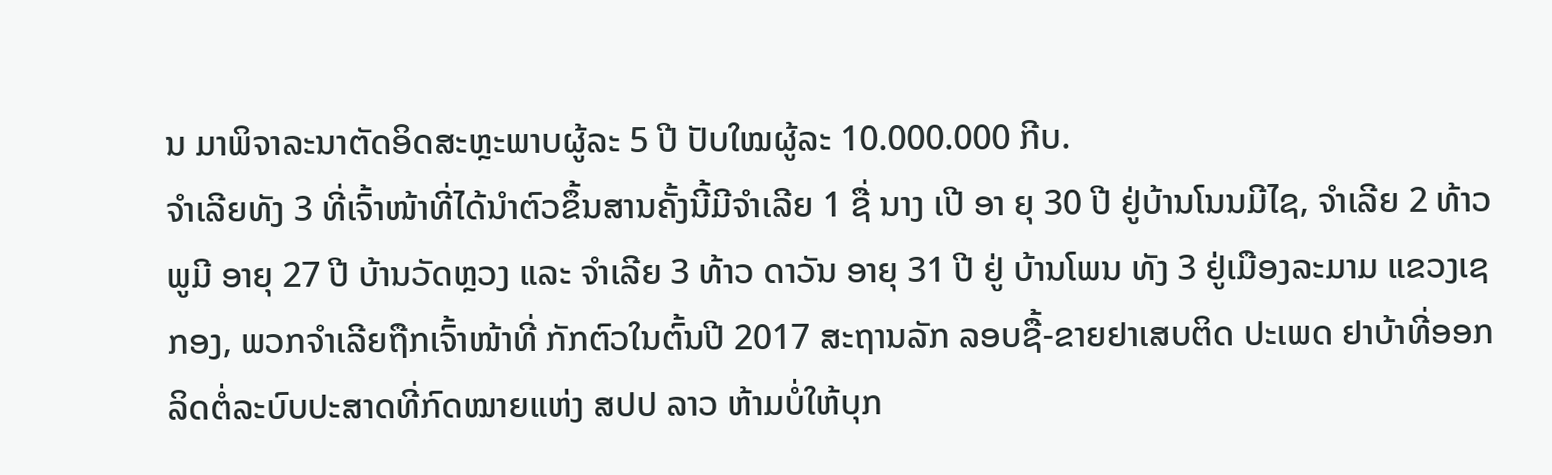ນ ມາພິຈາລະນາຕັດອິດສະຫຼະພາບຜູ້ລະ 5 ປີ ປັບໃໝຜູ້ລະ 10.000.000 ກີບ.
ຈຳເລີຍທັງ 3 ທີ່ເຈົ້າໜ້າທີ່ໄດ້ນຳຕົວຂຶ້ນສານຄັ້ງນີ້ມີຈຳເລີຍ 1 ຊື່ ນາງ ເປີ ອາ ຍຸ 30 ປີ ຢູ່ບ້ານໂນນມີໄຊ, ຈຳເລີຍ 2 ທ້າວ ພູມີ ອາຍຸ 27 ປີ ບ້ານວັດຫຼວງ ແລະ ຈຳເລີຍ 3 ທ້າວ ດາວັນ ອາຍຸ 31 ປີ ຢູ່ ບ້ານໂພນ ທັງ 3 ຢູ່ເມືອງລະມາມ ແຂວງເຊກອງ, ພວກຈຳເລີຍຖືກເຈົ້າໜ້າທີ່ ກັກຕົວໃນຕົ້ນປີ 2017 ສະຖານລັກ ລອບຊື້-ຂາຍຢາເສບຕິດ ປະເພດ ຢາບ້າທີ່ອອກລິດຕໍ່ລະບົບປະສາດທີ່ກົດໝາຍແຫ່ງ ສປປ ລາວ ຫ້າມບໍ່ໃຫ້ບຸກ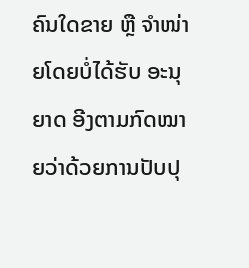ຄົນໃດຂາຍ ຫຼື ຈຳໜ່າຍໂດຍບໍ່ໄດ້ຮັບ ອະນຸຍາດ ອີງຕາມກົດໝາຍວ່າດ້ວຍການປັບປຸ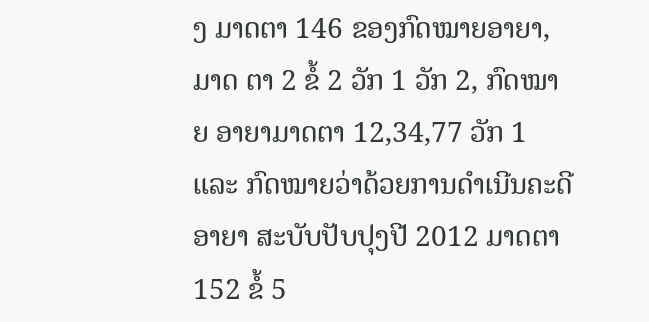ງ ມາດຕາ 146 ຂອງກົດໝາຍອາຍາ, ມາດ ຕາ 2 ຂໍ້ 2 ວັກ 1 ວັກ 2, ກົດໝາຍ ອາຍາມາດຕາ 12,34,77 ວັກ 1 ແລະ ກົດໝາຍວ່າດ້ວຍການດຳເນີນຄະດີອາຍາ ສະບັບປັບປຸງປີ 2012 ມາດຕາ 152 ຂໍ້ 5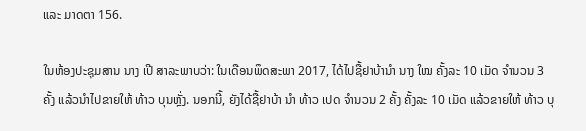ແລະ ມາດຕາ 156.

ໃນຫ້ອງປະຊຸມສານ ນາງ ເປີ ສາລະພາບວ່າ: ໃນເດືອນພຶດສະພາ 2017, ໄດ້ໄປຊື້ຢາບ້ານໍາ ນາງ ໃໝ ຄັ້ງລະ 10 ເມັດ ຈຳນວນ 3 ຄັ້ງ ແລ້ວນຳໄປຂາຍໃຫ້ ທ້າວ ບຸນຫຼັ່ງ. ນອກນີ້, ຍັງໄດ້ຊື້ຢາບ້າ ນໍາ ທ້າວ ເປດ ຈໍານວນ 2 ຄັ້ງ ຄັ້ງລະ 10 ເມັດ ແລ້ວຂາຍໃຫ້ ທ້າວ ບຸ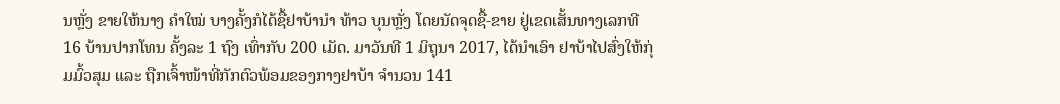ນຫຼັ່ງ ຂາຍໃຫ້ນາງ ຄໍາໃໝ່ ບາງຄັ້ງກໍໄດ້ຊື້ຢາບ້ານຳ ທ້າວ ບຸນຫຼັ່ງ ໂດຍນັດຈຸດຊື້-ຂາຍ ຢູ່ເຂດເສັ້ນທາງເລກທີ 16 ບ້ານປາກໂທນ ຄັ້ງລະ 1 ຖົງ ເທົ່າກັບ 200 ເມັດ. ມາວັນທີ 1 ມິຖຸນາ 2017, ໄດ້ນຳເອົາ ຢາບ້າໄປສົ່ງໃຫ້ກຸ່ມມົ້ວສຸມ ແລະ ຖືກເຈົ້າໜ້າທີ່ກັກຕົວພ້ອມຂອງກາງຢາບ້າ ຈໍານວນ 141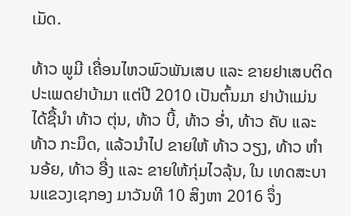ເມັດ.

ທ້າວ ພູມີ ເຄື່ອນໄຫວພົວພັນເສບ ແລະ ຂາຍຢາເສບຕິດປະເພດຢາບ້າມາ ແຕ່ປີ 2010 ເປັນຕົ້ນມາ ຢາບ້າແມ່ນ ໄດ້ຊື້ນໍາ ທ້າວ ຕຸ່ນ, ທ້າວ ບີ້, ທ້າວ ອໍ່າ, ທ້າວ ຄັບ ແລະ ທ້າວ ກະມຶດ, ແລ້ວນຳໄປ ຂາຍໃຫ້ ທ້າວ ວຽງ, ທ້າວ ຫຳ ນອ້ຍ, ທ້າວ ອື່ງ ແລະ ຂາຍໃຫ້ກຸ່ມໄວລຸ້ນ, ໃນ ເທດສະບານແຂວງເຊກອງ ມາວັນທີ 10 ສິງຫາ 2016 ຈຶ່ງ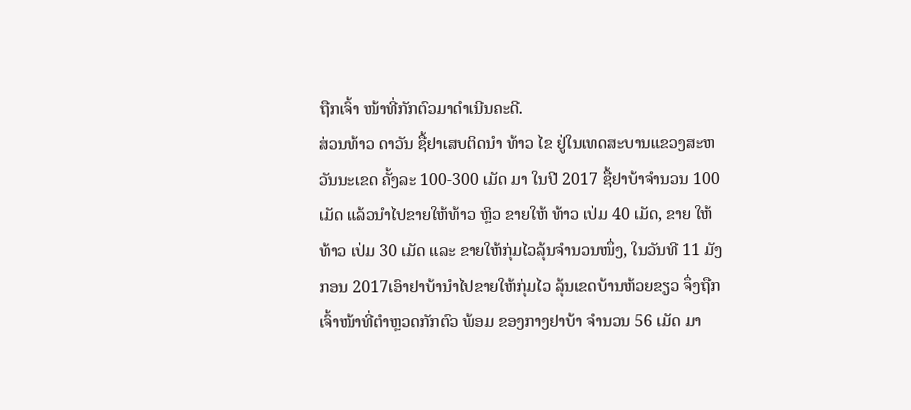ຖືກເຈົ້າ ໜ້າທີ່ກັກຕົວມາດຳເນີນຄະດີ.
ສ່ວນທ້າວ ດາວັນ ຊື້ຢາເສບຕິດນໍາ ທ້າວ ໄຂ ຢູ່ໃນເທດສະບານແຂວງສະຫວັນນະເຂດ ຄັ້ງລະ 100-300 ເມັດ ມາ ໃນປີ 2017 ຊື້ຢາບ້າຈຳນວນ 100 ເມັດ ແລ້ວນຳໄປຂາຍໃຫ້ທ້າວ ຫຼິວ ຂາຍໃຫ້ ທ້າວ ເປ່ມ 40 ເມັດ, ຂາຍ ໃຫ້ ທ້າວ ເປ່ມ 30 ເມັດ ແລະ ຂາຍໃຫ້ກຸ່ມໄວລຸ້ນຈຳນວນໜຶ່ງ, ໃນວັນທີ 11 ມັງກອນ 2017ເອົາຢາບ້ານຳໄປຂາຍໃຫ້ກຸ່ມໄວ ລຸ້ນເຂດບ້ານຫ້ວຍຂຽວ ຈຶ່ງຖືກເຈົ້າໜ້າທີ່ຕຳຫຼວດກັກຕົວ ພ້ອມ ຂອງກາງຢາບ້າ ຈຳນວນ 56 ເມັດ ມາ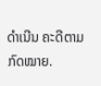ດຳເນີນ ຄະດີຕາມກົດໝາຍ.